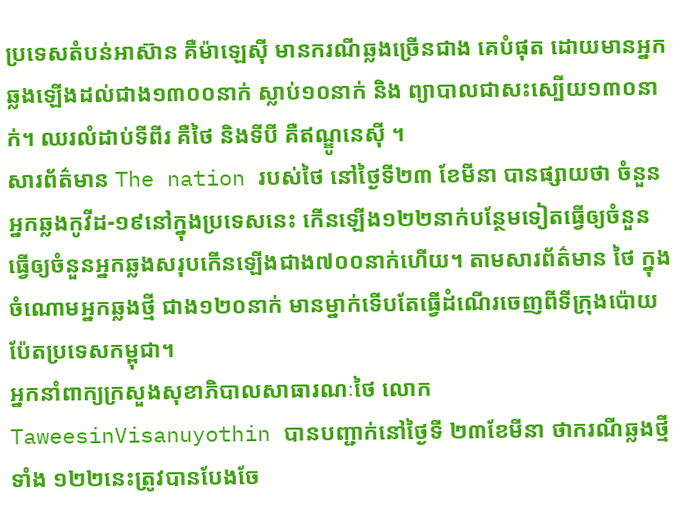ប្រទេសតំបន់អាស៊ាន គឺម៉ាឡេស៊ី មានករណីឆ្លងច្រើនជាង គេបំផុត ដោយមានអ្នកឆ្លងឡើងដល់ជាង១៣០០នាក់ ស្លាប់១០នាក់ និង ព្យាបាលជាសះស្បើយ១៣០នាក់។ ឈរលំដាប់ទីពីរ គឺថៃ និងទីបី គឺឥណ្ឌូនេស៊ី ។
សារព័ត៌មាន The nation របស់ថៃ នៅថ្ងៃទី២៣ ខែមីនា បានផ្សាយថា ចំនួនអ្នកឆ្លងកូវីដ-១៩នៅក្នុងប្រទេសនេះ កើនឡើង១២២នាក់បន្ថែមទៀតធ្វើឲ្យចំនួន ធ្វើឲ្យចំនួនអ្នកឆ្លងសរុបកើនឡើងជាង៧០០នាក់ហើយ។ តាមសារព័ត៌មាន ថៃ ក្នុងចំណោមអ្នកឆ្លងថ្មី ជាង១២០នាក់ មានម្នាក់ទើបតែធ្វើដំណើរចេញពីទីក្រុងប៉ោយប៉ែតប្រទេសកម្ពុជា។
អ្នកនាំពាក្យក្រសួងសុខាភិបាលសាធារណៈថៃ លោក TaweesinVisanuyothin បានបញ្ជាក់នៅថ្ងៃទី ២៣ខែមីនា ថាករណីឆ្លងថ្មីទាំង ១២២នេះត្រូវបានបែងចែ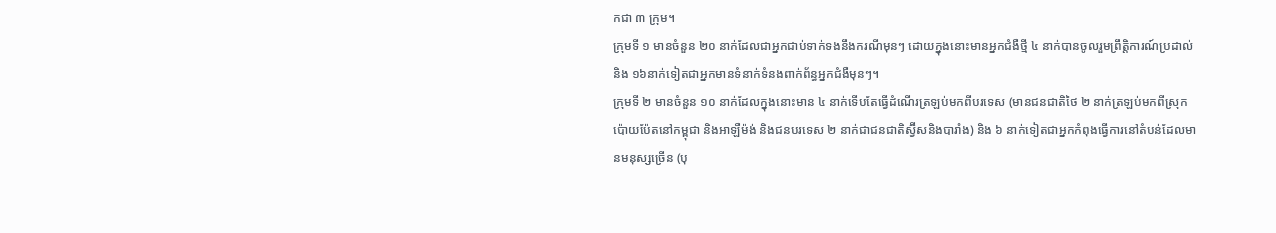កជា ៣ ក្រុម។
ក្រុមទី ១ មានចំនួន ២០ នាក់ដែលជាអ្នកជាប់ទាក់ទងនឹងករណីមុនៗ ដោយក្នុងនោះមានអ្នកជំងឺថ្មី ៤ នាក់បានចូលរួមព្រឹត្តិការណ៍ប្រដាល់ និង ១៦នាក់ទៀតជាអ្នកមានទំនាក់ទំនងពាក់ព័ន្ធអ្នកជំងឺមុនៗ។
ក្រុមទី ២ មានចំនួន ១០ នាក់ដែលក្នុងនោះមាន ៤ នាក់ទើបតែធ្វើដំណើរត្រឡប់មកពីបរទេស (មានជនជាតិថៃ ២ នាក់ត្រឡប់មកពីស្រុកប៉ោយប៉ែតនៅកម្ពុជា និងអាឡឺម៉ង់ និងជនបរទេស ២ នាក់ជាជនជាតិស្វ៊ីសនិងបារាំង) និង ៦ នាក់ទៀតជាអ្នកកំពុងធ្វើការនៅតំបន់ដែលមានមនុស្សច្រើន (បុ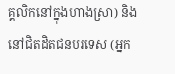គ្គលិកនៅក្នុងហាងស្រា) និងនៅជិតដិតជនបរទេស (អ្នក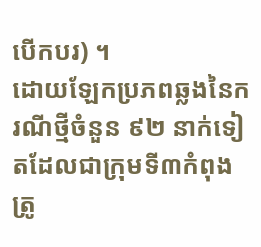បើកបរ) ។
ដោយឡែកប្រភពឆ្លងនៃករណីថ្មីចំនួន ៩២ នាក់ទៀតដែលជាក្រុមទី៣កំពុងត្រូ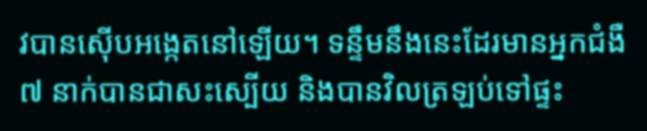វបានស៊ើបអង្កេតនៅឡើយ។ ទន្ទឹមនឹងនេះដែរមានអ្នកជំងឺ ៧ នាក់បានជាសះស្បើយ និងបានវិលត្រឡប់ទៅផ្ទះ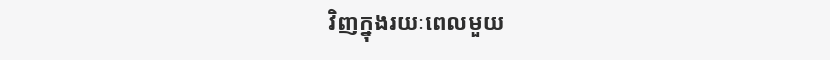វិញក្នុងរយៈពេលមួយ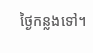ថ្ងៃកន្លងទៅ។